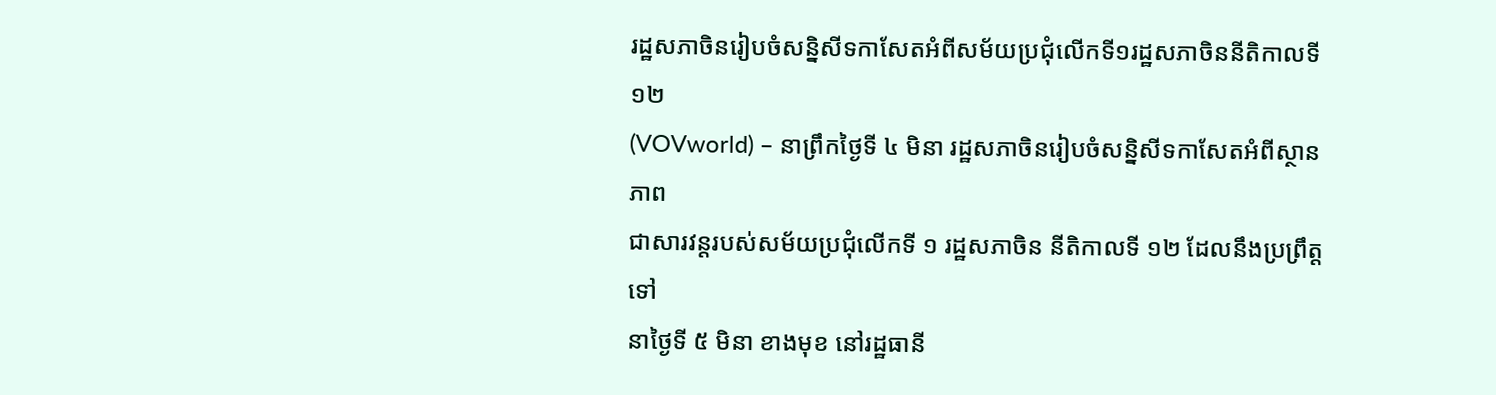រដ្ឋសភាចិនរៀបចំសន្និសីទកាសែតអំពីសម័យប្រជុំលើកទី១រដ្ឋសភាចិននីតិកាលទី១២
(VOVworld) – នាព្រឹកថ្ងៃទី ៤ មិនា រដ្ឋសភាចិនរៀបចំសន្និសីទកាសែតអំពីស្ថានភាព
ជាសារវន្តរបស់សម័យប្រជុំលើកទី ១ រដ្ឋសភាចិន នីតិកាលទី ១២ ដែលនឹងប្រព្រឹត្តទៅ
នាថ្ងៃទី ៥ មិនា ខាងមុខ នៅរដ្ឋធានី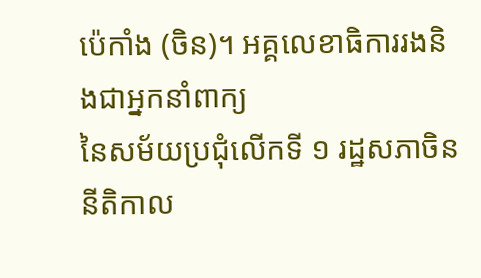ប៉េកាំង (ចិន)។ អគ្គលេខាធិការរងនិងជាអ្នកនាំពាក្យ
នៃសម័យប្រជុំលើកទី ១ រដ្ឋសភាចិន នីតិកាល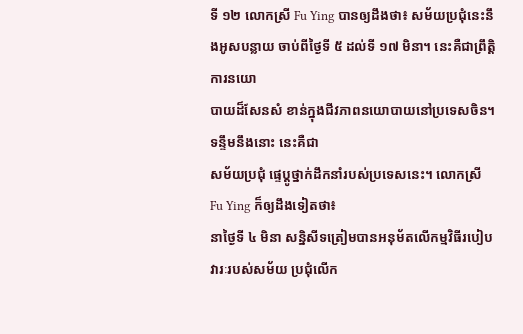ទី ១២ លោកស្រី Fu Ying បានឲ្យដឹងថា៖ សម័យប្រជុំនេះនឹងអូសបន្លាយ ចាប់ពីថ្ងៃទី ៥ ដល់ទី ១៧ មិនា។ នេះគឺជាព្រឹត្តិការនយោ
បាយដ៏សែនសំ ខាន់ក្នុងជីវភាពនយោបាយនៅប្រទេសចិន។ ទន្ទឹមនឹងនោះ នេះគឺជា
សម័យប្រជុំ ផ្ទេប្តូថ្នាក់ដឹកនាំរបស់ប្រទេសនេះ។ លោកស្រី Fu Ying ក៏ឲ្យដឹងទៀតថា៖
នាថ្ងៃទី ៤ មិនា សន្និសីទត្រៀមបានអនុម័តលើកម្មវិធីរបៀបវារៈរបស់សម័យ ប្រជុំលើក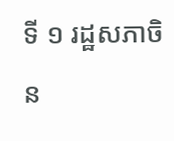ទី ១ រដ្ឋសភាចិន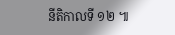នីតិកាលទី ១២ ៕